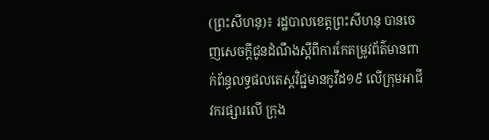(ព្រះសីហនុ)៖ រដ្ឋបាលខេត្តព្រះសីហនុ បានចេញសេចក្តីជូនដំណឹងស្តីពីការកែតម្រូវព័ត៌មានពាក់ព័ន្ធលទ្ធផលតេស្តវិជ្ជមានកូវីដ១៩ លើក្រុមអាជីវករផ្សារលើ ក្រុង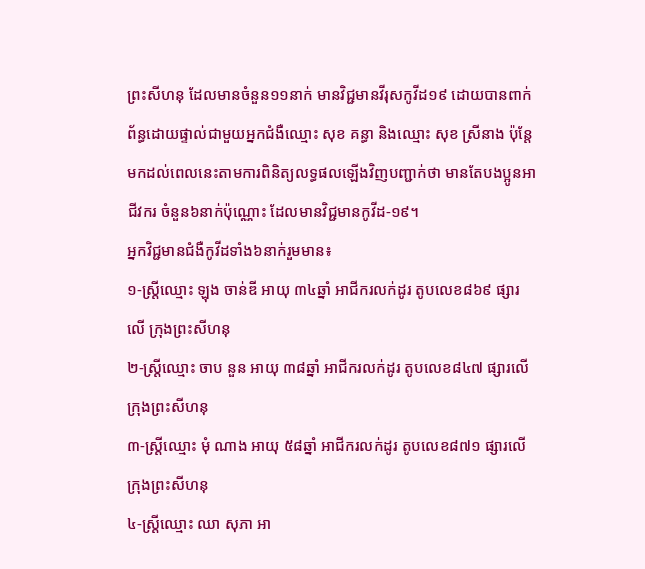ព្រះសីហនុ ដែលមានចំនួន១១នាក់ មានវិជ្ជមានវីរុសកូវីដ១៩ ដោយបានពាក់ព័ន្ធដោយផ្ទាល់ជាមួយអ្នកជំងឺឈ្មោះ សុខ គន្ធា និងឈ្មោះ សុខ ស្រីនាង ប៉ុន្តែមកដល់ពេលនេះតាមការពិនិត្យលទ្ធផលឡើងវិញបញ្ជាក់ថា មានតែបងប្អូនអាជីវករ ចំនួន៦នាក់ប៉ុណ្ណោះ ដែលមានវិជ្ជមានកូវីដ-១៩។
អ្នកវិជ្ជមានជំងឺកូវីដទាំង៦នាក់រួមមាន៖
១-ស្ត្រីឈ្មោះ ឡុង ចាន់ឌី អាយុ ៣៤ឆ្នាំ អាជីករលក់ដូរ តូបលេខ៨៦៩ ផ្សារលើ ក្រុងព្រះសីហនុ
២-ស្ត្រីឈ្មោះ ចាប នួន អាយុ ៣៨ឆ្នាំ អាជីករលក់ដូរ តូបលេខ៨៤៧ ផ្សារលើ ក្រុងព្រះសីហនុ
៣-ស្ត្រីឈ្មោះ មុំ ណាង អាយុ ៥៨ឆ្នាំ អាជីករលក់ដូរ តូបលេខ៨៧១ ផ្សារលើ ក្រុងព្រះសីហនុ
៤-ស្ត្រីឈ្មោះ ឈា សុភា អា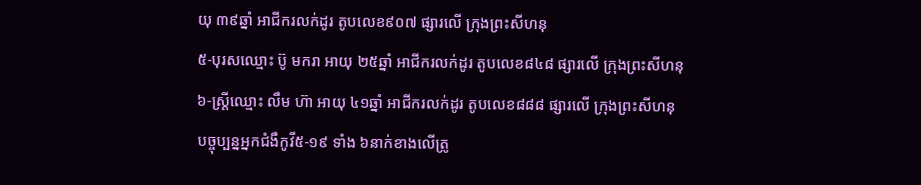យុ ៣៩ឆ្នាំ អាជីករលក់ដូរ តូបលេខ៩០៧ ផ្សារលើ ក្រុងព្រះសីហនុ
៥-បុរសឈ្មោះ ប៊ូ មករា អាយុ ២៥ឆ្នាំ អាជីករលក់ដូរ តូបលេខ៨៤៨ ផ្សារលើ ក្រុងព្រះសីហនុ
៦-ស្ត្រីឈ្មោះ លឹម ហ៊ា អាយុ ៤១ឆ្នាំ អាជីករលក់ដូរ តូបលេខ៨៨៨ ផ្សារលើ ក្រុងព្រះសីហនុ
បច្ចុប្បន្នអ្នកជំងឺកូវី៥-១៩ ទាំង ៦នាក់ខាងលើត្រូ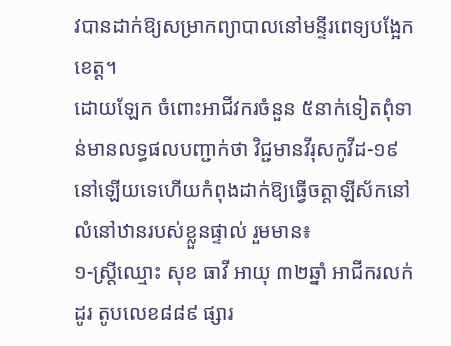វបានដាក់ឱ្យសម្រាកព្យាបាលនៅមន្ទីរពេទ្យបង្អែកខេត្ត។
ដោយឡែក ចំពោះអាជីវករចំនួន ៥នាក់ទៀតពុំទាន់មានលទ្ធផលបញ្ជាក់ថា វិជ្ជមានវីរុសកូវីដ-១៩ នៅឡើយទេហើយកំពុងដាក់ឱ្យធ្វើចត្តាឡីស័កនៅលំនៅឋានរបស់ខ្លួនផ្ទាល់ រួមមាន៖
១-ស្ត្រីឈ្មោះ សុខ ធាវី អាយុ ៣២ឆ្នាំ អាជីករលក់ដូរ តូបលេខ៨៨៩ ផ្សារ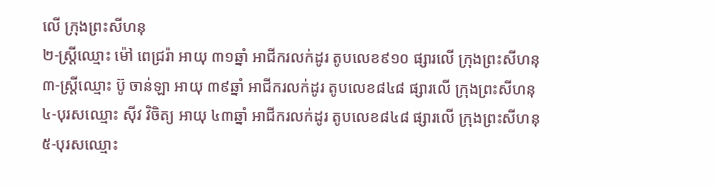លើ ក្រុងព្រះសីហនុ
២-ស្ត្រីឈ្មោះ ម៉ៅ ពេជ្ររ៉ា អាយុ ៣១ឆ្នាំ អាជីករលក់ដូរ តូបលេខ៩១០ ផ្សារលើ ក្រុងព្រះសីហនុ
៣-ស្ត្រីឈ្មោះ ប៊ូ ចាន់ឡា អាយុ ៣៩ឆ្នាំ អាជីករលក់ដូរ តូបលេខ៨៤៨ ផ្សារលើ ក្រុងព្រះសីហនុ
៤-បុរសឈ្មោះ ស៊ីវ វិចិត្យ អាយុ ៤៣ឆ្នាំ អាជីករលក់ដូរ តូបលេខ៨៤៨ ផ្សារលើ ក្រុងព្រះសីហនុ
៥-បុរសឈ្មោះ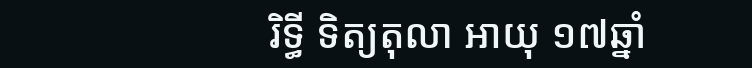រិទ្ធី ទិត្យតុលា អាយុ ១៧ឆ្នាំ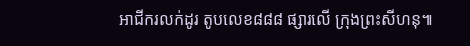អាជីករលក់ដូរ តូបលេខ៨៨៨ ផ្សារលើ ក្រុងព្រះសីហនុ៕